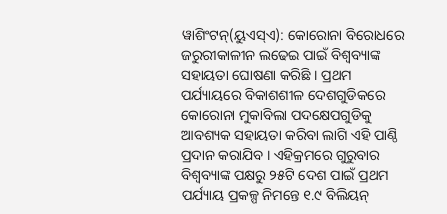ୱାଶିଂଟନ୍(ୟୁଏସ୍ଏ): କୋରୋନା ବିରୋଧରେ ଜରୁରୀକାଳୀନ ଲଢେଇ ପାଇଁ ବିଶ୍ଵବ୍ୟାଙ୍କ ସହାୟତା ଘୋଷଣା କରିଛି । ପ୍ରଥମ ପର୍ଯ୍ୟାୟରେ ବିକାଶଶୀଳ ଦେଶଗୁଡିକରେ କୋରୋନା ମୁକାବିଲା ପଦକ୍ଷେପଗୁଡିକୁ ଆବଶ୍ୟକ ସହାୟତା କରିବା ଲାଗି ଏହି ପାଣ୍ଠି ପ୍ରଦାନ କରାଯିବ । ଏହିକ୍ରମରେ ଗୁରୁବାର ବିଶ୍ଵବ୍ୟାଙ୍କ ପକ୍ଷରୁ ୨୫ଟି ଦେଶ ପାଇଁ ପ୍ରଥମ ପର୍ଯ୍ୟାୟ ପ୍ରକଳ୍ପ ନିମନ୍ତେ ୧.୯ ବିଲିୟନ୍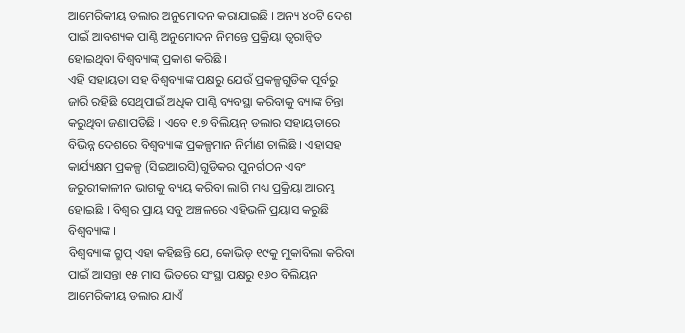ଆମେରିକୀୟ ଡଲାର ଅନୁମୋଦନ କରାଯାଇଛି । ଅନ୍ୟ ୪୦ଟି ଦେଶ ପାଇଁ ଆବଶ୍ୟକ ପାଣ୍ଠି ଅନୁମୋଦନ ନିମନ୍ତେ ପ୍ରକ୍ରିୟା ତ୍ଵରାନ୍ବିତ ହୋଇଥିବା ବିଶ୍ଵବ୍ୟାଙ୍କ୍ ପ୍ରକାଶ କରିଛି ।
ଏହି ସହାୟତା ସହ ବିଶ୍ଵବ୍ୟାଙ୍କ ପକ୍ଷରୁ ଯେଉଁ ପ୍ରକଳ୍ପଗୁଡିକ ପୂର୍ବରୁ ଜାରି ରହିଛି ସେଥିପାଇଁ ଅଧିକ ପାଣ୍ଠି ବ୍ୟବସ୍ଥା କରିବାକୁ ବ୍ୟାଙ୍କ ଚିନ୍ତା କରୁଥିବା ଜଣାପଡିଛି । ଏବେ ୧.୭ ବିଲିୟନ୍ ଡଲାର ସହାୟତାରେ ବିଭିନ୍ନ ଦେଶରେ ବିଶ୍ଵବ୍ୟାଙ୍କ ପ୍ରକଳ୍ପମାନ ନିର୍ମାଣ ଚାଲିଛି । ଏହାସହ କାର୍ଯ୍ୟକ୍ଷମ ପ୍ରକଳ୍ପ (ସିଇଆରସି)ଗୁଡିକର ପୁନର୍ଗଠନ ଏବଂ ଜରୁରୀକାଳୀନ ଭାଗକୁ ବ୍ୟୟ କରିବା ଲାଗି ମଧ୍ୟ ପ୍ରକ୍ରିୟା ଆରମ୍ଭ ହୋଇଛି । ବିଶ୍ଵର ପ୍ରାୟ ସବୁ ଅଞ୍ଚଳରେ ଏହିଭଳି ପ୍ରୟାସ କରୁଛି ବିଶ୍ଵବ୍ୟାଙ୍କ ।
ବିଶ୍ଵବ୍ୟାଙ୍କ ଗ୍ରୁପ୍ ଏହା କହିଛନ୍ତି ଯେ, କୋଭିଡ୍ ୧୯କୁ ମୁକାବିଲା କରିବା ପାଇଁ ଆସନ୍ତା ୧୫ ମାସ ଭିତରେ ସଂସ୍ଥା ପକ୍ଷରୁ ୧୬୦ ବିଲିୟନ ଆମେରିକୀୟ ଡଲାର ଯାଏଁ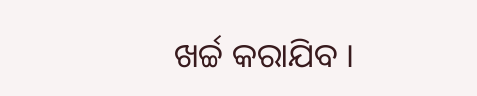ଖର୍ଚ୍ଚ କରାଯିବ ।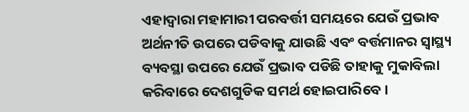ଏହାଦ୍ଵାରା ମହାମାରୀ ପରବର୍ତ୍ତୀ ସମୟରେ ଯେଉଁ ପ୍ରଭାବ ଅର୍ଥନୀତି ଉପରେ ପଡିବାକୁ ଯାଉଛି ଏବଂ ବର୍ତ୍ତମାନର ସ୍ଵାସ୍ଥ୍ୟ ବ୍ୟବସ୍ଥା ଉପରେ ଯେଉଁ ପ୍ରଭାବ ପଡିଛି ତାହାକୁ ମୁକାବିଲା କରିବାରେ ଦେଶଗୁଡିକ ସମର୍ଥ ହୋଇପାରିବେ ।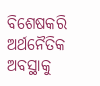ବିଶେଷକରି ଅର୍ଥନୈତିକ ଅବସ୍ଥାକୁ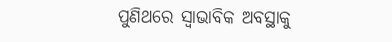ପୁଣିଥରେ ସ୍ଵାଭାବିକ ଅବସ୍ଥାକୁ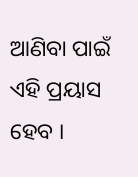ଆଣିବା ପାଇଁ ଏହି ପ୍ରୟାସ ହେବ ।